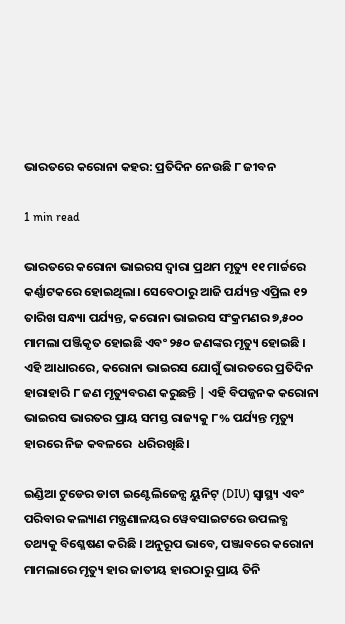ଭାରତରେ କରୋନା କହର: ପ୍ରତିଦିନ ନେଉଛି ୮ ଜୀବନ

1 min read

ଭାରତରେ କରୋନା ଭାଇରସ ଦ୍ୱାରା ପ୍ରଥମ ମୃତ୍ୟୁ ୧୧ ମାର୍ଚ୍ଚରେ କର୍ଣ୍ଣାଟକରେ ହୋଇଥିଲା। ସେବେଠାରୁ ଆଜି ପର୍ଯ୍ୟନ୍ତ ଏପ୍ରିଲ ୧୨ ତାରିଖ ସନ୍ଧ୍ୟା ପର୍ଯ୍ୟନ୍ତ, କରୋନା ଭାଇରସ ସଂକ୍ରମଣର ୭,୫୦୦ ମାମଲା ପଞ୍ଜିକୃତ ହୋଇଛି ଏବଂ ୨୫୦ ଜଣଙ୍କର ମୃତ୍ୟୁ ହୋଇଛି । ଏହି ଆଧାରରେ, କରୋନା ଭାଇରସ ଯୋଗୁଁ ଭାରତରେ ପ୍ରତିଦିନ ହାରାହାରି ୮ ଜଣ ମୃତ୍ୟୁବରଣ କରୁଛନ୍ତି | ଏହି ବିପଜ୍ଜନକ କରୋନା ଭାଇରସ ଭାରତର ପ୍ରାୟ ସମସ୍ତ ରାଜ୍ୟକୁ ୮% ପର୍ଯ୍ୟନ୍ତ ମୃତ୍ୟୁ ହାରରେ ନିଜ କବଳରେ  ଧରିରଖିଛି।

ଇଣ୍ଡିଆ ଟୁଡେର ଡାଟା ଇଣ୍ଟେଲିଜେନ୍ସ ୟୁନିଟ୍ (DIU) ସ୍ୱାସ୍ଥ୍ୟ ଏବଂ ପରିବାର କଲ୍ୟାଣ ମନ୍ତ୍ରଣାଳୟର ୱେବସାଇଟରେ ଉପଲବ୍ଧ ତଥ୍ୟକୁ ବିଶ୍ଳେଷଣ କରିଛି । ଅନୁରୂପ ଭାବେ, ପଞ୍ଜାବରେ କରୋନା ମାମଲାରେ ମୃତ୍ୟୁ ହାର ଜାତୀୟ ହାରଠାରୁ ପ୍ରାୟ ତିନି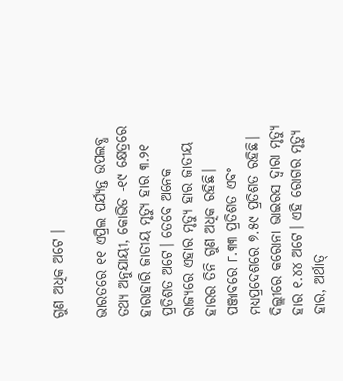ଗୁଣ ଅଧିକ ଅଟେ ।

ଭାରତରେ ୧୧ ଏପ୍ରିଲ ପର୍ଯ୍ୟନ୍ତ ଉପଲବ୍ଧ ତଥ୍ୟ ଅନୁଯାୟୀ, କୋଭିଡ -୧୯ କ୍ଷେତ୍ରରେ ହାରାହାରି ଜାତୀୟ ମୃତ୍ୟୁ ହାର ୩.୨୧ ପ୍ରତିଶତ ଅଟେ। ତେବେ ଅନେକ ରାଜ୍ୟରେ ଏହାର ମୃତ୍ୟୁ ହାର ଜାତୀୟ ହାରର ତିନି ଗୁଣ ଅଧିକ ରହିଛି। ପଞ୍ଜାବରେ ୮.୩୩ ପ୍ରତିଶତ ଏବଂ ମଧ୍ୟପ୍ରଦେଶରେ ୭.୫୯ ପ୍ରତିଶତ ରହିଛି। ଦିଲ୍ଲୀରେ କରୋନା ଭାଇରସ ଦ୍ୱାରା ମୃତ୍ୟୁ ହାର ୧.୪୪ ଅଟେ। ଏହି ରୋଗର ମୃତ୍ୟୁ ହାର, ଅର୍ଥାତ୍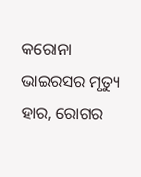କରୋନା ଭାଇରସର ମୃତ୍ୟୁ ହାର, ରୋଗର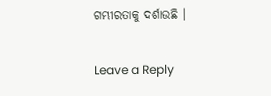ଗମ୍ଭୀରତାକୁ ଦର୍ଶାଉଛି ।

Leave a Reply